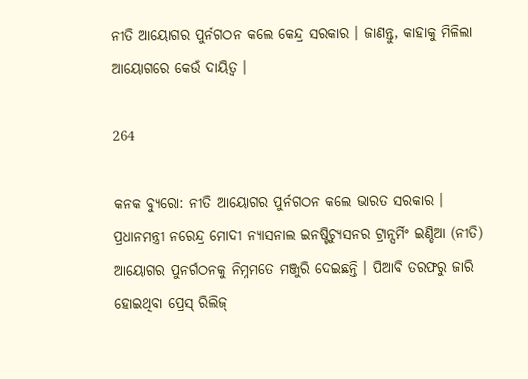ନୀତି ଆୟୋଗର ପୁର୍ନଗଠନ କଲେ କେନ୍ଦ୍ର ସରକାର । ଜାଣନ୍ତୁ, କାହାକୁ ମିଳିଲା ଆୟୋଗରେ କେଉଁ ଦାୟିତ୍ୱ ।

264

କନକ ବ୍ୟୁରୋ: ନୀତି ଆୟୋଗର ପୁର୍ନଗଠନ କଲେ ଭାରତ ସରକାର । ପ୍ରଧାନମନ୍ତ୍ରୀ ନରେନ୍ଦ୍ର ମୋଦୀ ନ୍ୟାସନାଲ ଇନଷ୍ଟିଚ୍ୟୁସନର ଟ୍ରାନ୍ସର୍ମିଂ ଇଣ୍ଡିଆ (ନୀତି) ଆୟୋଗର ପୁନର୍ଗଠନକୁ ନିମ୍ନମତେ ମଞ୍ଜୁରି ଦେଇଛନ୍ତି । ପିଆବି ତରଫରୁ ଜାରି ହୋଇଥିବା ପ୍ରେସ୍ ରିଲିଜ୍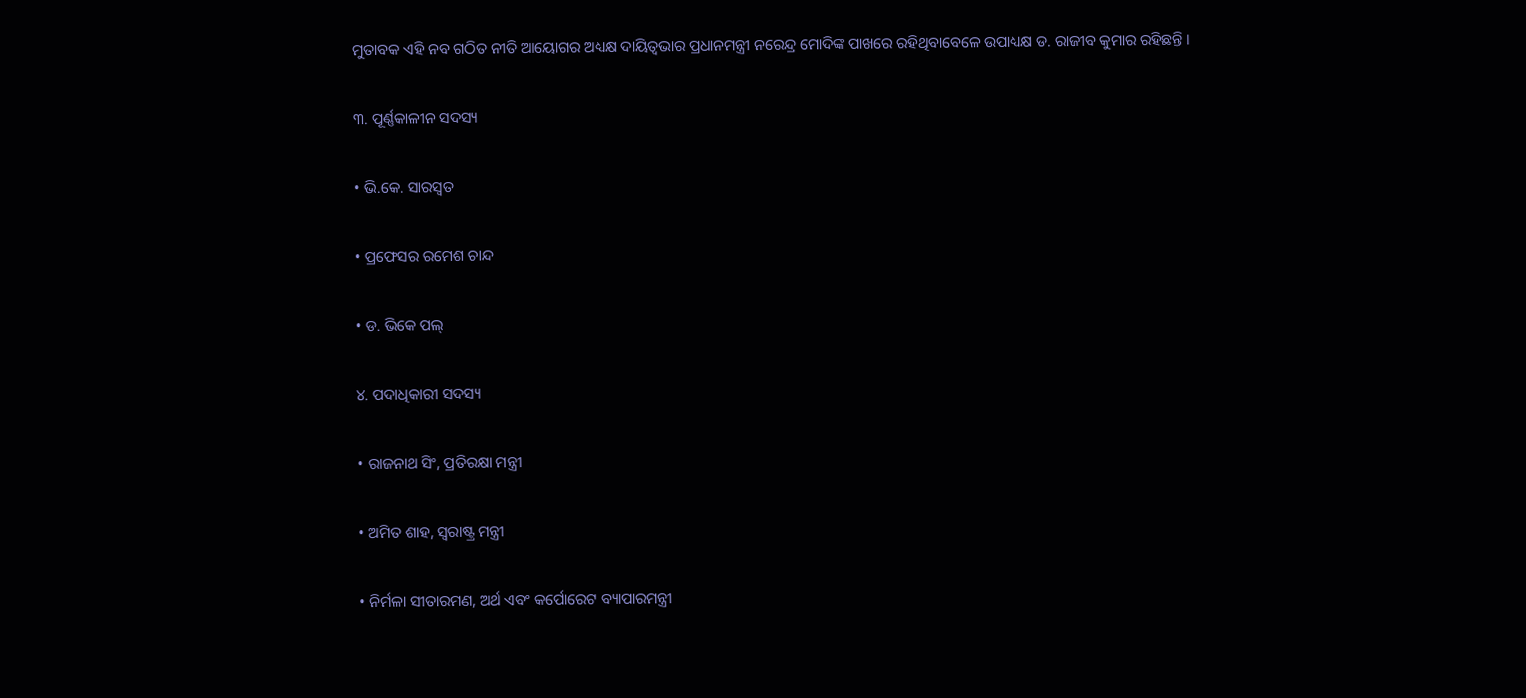ମୁତାବକ ଏହି ନବ ଗଠିତ ନୀତି ଆୟୋଗର ଅଧ୍ୟକ୍ଷ ଦାୟିତ୍ୱଭାର ପ୍ରଧାନମନ୍ତ୍ରୀ ନରେନ୍ଦ୍ର ମୋଦିଙ୍କ ପାଖରେ ରହିଥିବାବେଳେ ଉପାଧ୍ୟକ୍ଷ ଡ. ରାଜୀବ କୁମାର ରହିଛନ୍ତି ।

୩. ପୂର୍ଣ୍ଣକାଳୀନ ସଦସ୍ୟ

• ଭି.କେ. ସାରସ୍ୱତ

• ପ୍ରଫେସର ରମେଶ ଚାନ୍ଦ

• ଡ. ଭିକେ ପଲ୍

୪. ପଦାଧିକାରୀ ସଦସ୍ୟ

• ରାଜନାଥ ସିଂ, ପ୍ରତିରକ୍ଷା ମନ୍ତ୍ରୀ

• ଅମିତ ଶାହ, ସ୍ୱରାଷ୍ଟ୍ର ମନ୍ତ୍ରୀ

• ନିର୍ମଳା ସୀତାରମଣ, ଅର୍ଥ ଏବଂ କର୍ପୋରେଟ ବ୍ୟାପାରମନ୍ତ୍ରୀ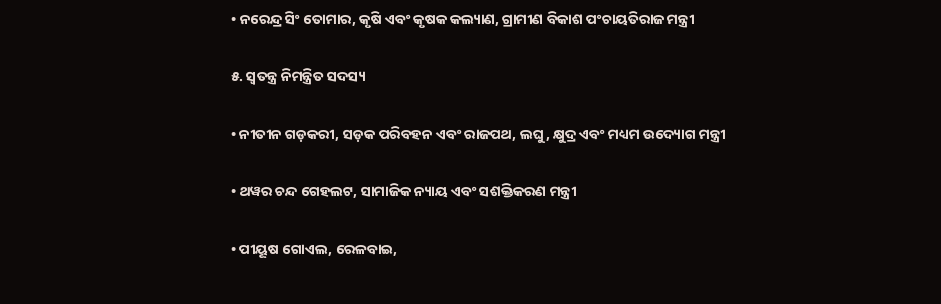• ନରେନ୍ଦ୍ର ସିଂ ତୋମାର, କୃଷି ଏବଂ କୃଷକ କଲ୍ୟାଣ, ଗ୍ରାମୀଣ ବିକାଶ ପଂଚାୟତିରାଜ ମନ୍ତ୍ରୀ

୫. ସ୍ୱତନ୍ତ୍ର ନିମନ୍ତ୍ରିତ ସଦସ୍ୟ

• ନୀତୀନ ଗଡ଼କରୀ, ସଡ଼କ ପରିବହନ ଏବଂ ରାଜପଥ, ଲଘୁ, କ୍ଷୁଦ୍ର ଏବଂ ମଧ୍ୟମ ଉଦ୍ୟୋଗ ମନ୍ତ୍ରୀ

• ଥୱର ଚନ୍ଦ ଗେହଲଟ, ସାମାଜିକ ନ୍ୟାୟ ଏବଂ ସଶକ୍ତିକରଣ ମନ୍ତ୍ରୀ

• ପୀୟୂଷ ଗୋଏଲ, ରେଳବାଇ,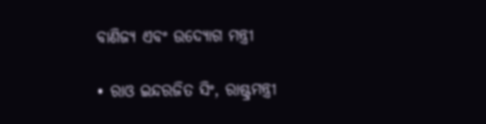ବାଣିଜ୍ୟ ଏବଂ ଉଦ୍ୟୋଗ ମନ୍ତ୍ରୀ

• ରାଓ ଇନ୍ଦରଜିତ ସିଂ, ରାଷ୍ଟ୍ରମନ୍ତ୍ରୀ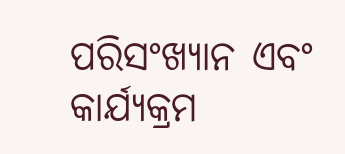ପରିସଂଖ୍ୟାନ ଏବଂ କାର୍ଯ୍ୟକ୍ରମ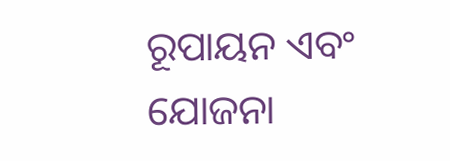ରୂପାୟନ ଏବଂ ଯୋଜନା